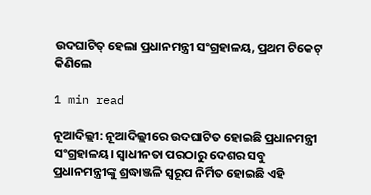ଉଦଘାଟିତ୍ ହେଲା ପ୍ରଧାନମନ୍ତ୍ରୀ ସଂଗ୍ରହାଳୟ, ପ୍ରଥମ ଟିକେଟ୍ କିଣିଲେ

1 min read

ନୂଆଦିଲ୍ଲୀ: ନୂଆଦିଲ୍ଲୀରେ ଉଦଘାଟିତ ହୋଇଛି ପ୍ରଧାନମନ୍ତ୍ରୀ ସଂଗ୍ରହାଳୟ। ସ୍ୱାଧୀନତା ପରଠାରୁ ଦେଶର ସବୁ ପ୍ରଧାନମନ୍ତ୍ରୀଙ୍କୁ ଶ୍ରଦ୍ଧାଞ୍ଜଳି ସ୍ୱରୂପ ନିର୍ମିତ ହୋଇଛି ଏହି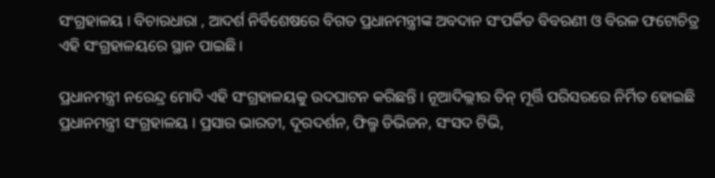ସଂଗ୍ରହାଳୟ । ବିଚାରଧାରା , ଆଦର୍ଶ ନିର୍ବିଶେଷରେ ବିଗତ ପ୍ରଧାନମନ୍ତ୍ରୀଙ୍କ ଅବଦାନ ସଂପର୍କିତ ବିବରଣୀ ଓ ବିରଳ ଫଟୋଚିତ୍ର ଏହି ସଂଗ୍ରହାଳୟରେ ସ୍ଥାନ ପାଇଛି ।

ପ୍ରଧାନମନ୍ତ୍ରୀ ନରେନ୍ଦ୍ର ମୋଦି ଏହି ସଂଗ୍ରହାଳୟକୁ ଉଦଘାଟନ କରିଛନ୍ତି । ନୂଆଦିଲ୍ଲୀର ତିନ୍ ମୂର୍ତ୍ତି ପରିସରରେ ନିର୍ମିତ ହୋଇଛି ପ୍ରଧାନମନ୍ତ୍ରୀ ସଂଗ୍ରହାଳୟ । ପ୍ରସାର ଭାରତୀ, ଦୂରଦର୍ଶନ, ଫିଲ୍ମ ଡିଭିଜନ, ସଂସଦ ଟିଭି,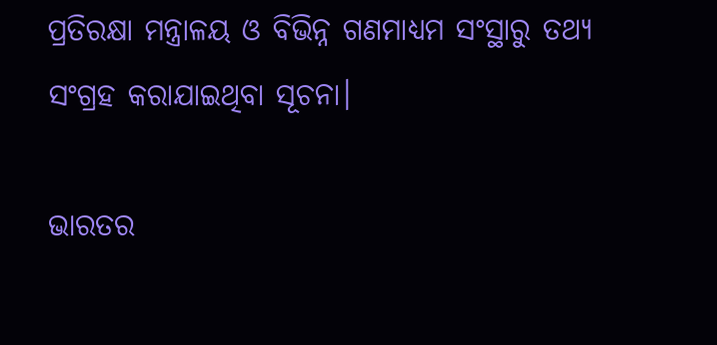ପ୍ରତିରକ୍ଷା ମନ୍ତ୍ରାଳୟ ଓ ବିଭିନ୍ନ ଗଣମାଧ୍ୟମ ସଂସ୍ଥାରୁ ତଥ୍ୟ ସଂଗ୍ରହ କରାଯାଇଥିବା ସୂଚନା।

ଭାରତର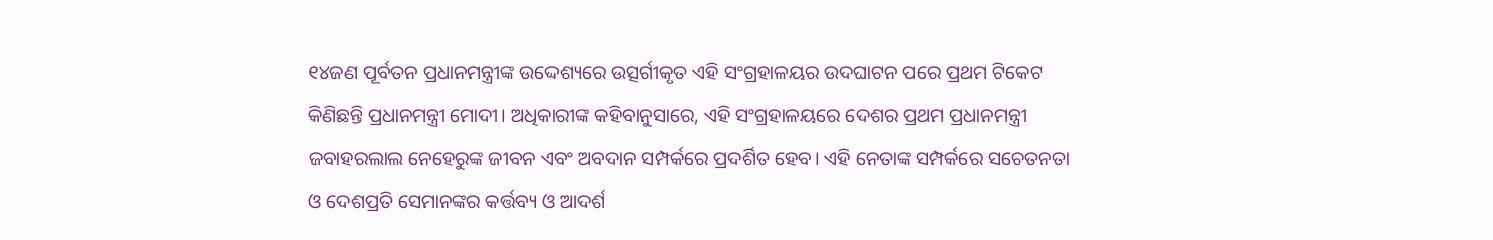୧୪ଜଣ ପୂର୍ବତନ ପ୍ରଧାନମନ୍ତ୍ରୀଙ୍କ ଉଦ୍ଦେଶ୍ୟରେ ଉତ୍ସର୍ଗୀକୃତ ଏହି ସଂଗ୍ରହାଳୟର ଉଦଘାଟନ ପରେ ପ୍ରଥମ ଟିକେଟ କିଣିଛନ୍ତି ପ୍ରଧାନମନ୍ତ୍ରୀ ମୋଦୀ। ଅଧିକାରୀଙ୍କ କହିବାନୁସାରେ, ଏହି ସଂଗ୍ରହାଳୟରେ ଦେଶର ପ୍ରଥମ ପ୍ରଧାନମନ୍ତ୍ରୀ ଜବାହରଲାଲ ନେହେରୁଙ୍କ ଜୀବନ ଏବଂ ଅବଦାନ ସମ୍ପର୍କରେ ପ୍ରଦର୍ଶିତ ହେବ। ଏହି ନେତାଙ୍କ ସମ୍ପର୍କରେ ସଚେତନତା ଓ ଦେଶପ୍ରତି ସେମାନଙ୍କର କର୍ତ୍ତବ୍ୟ ଓ ଆଦର୍ଶ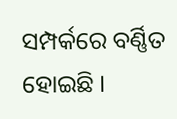ସମ୍ପର୍କରେ ବର୍ଣ୍ଣିତ ହୋଇଛି ।